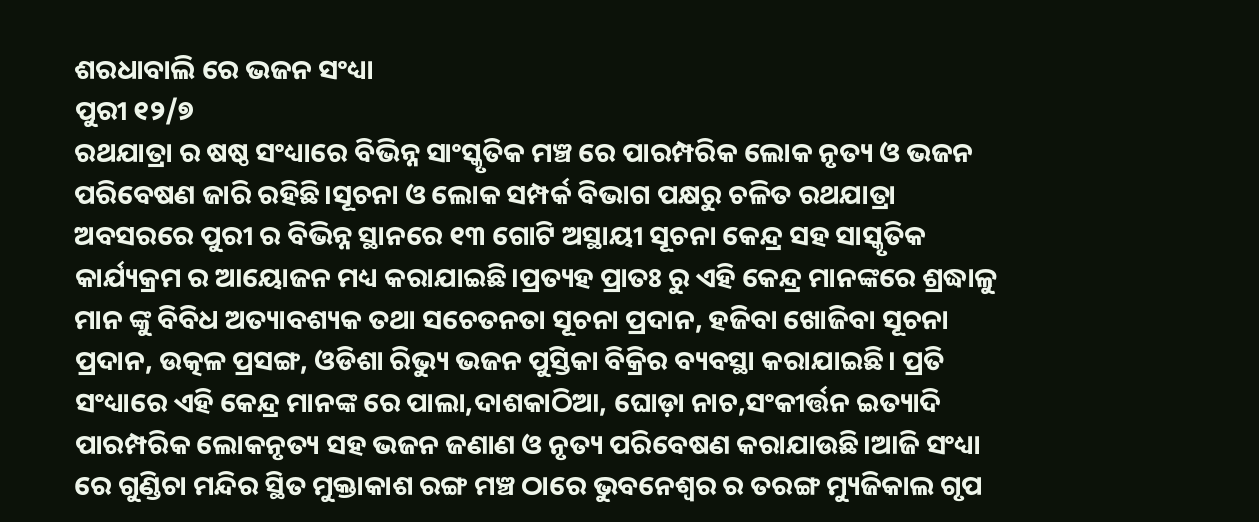ଶରଧାବାଲି ରେ ଭଜନ ସଂଧ୍ୟା
ପୁରୀ ୧୨/୭
ରଥଯାତ୍ରା ର ଷଷ୍ଠ ସଂଧ୍ୟାରେ ବିଭିନ୍ନ ସାଂସ୍କୃତିକ ମଞ୍ଚ ରେ ପାରମ୍ପରିକ ଲୋକ ନୃତ୍ୟ ଓ ଭଜନ ପରିବେଷଣ ଜାରି ରହିଛି।ସୂଚନା ଓ ଲୋକ ସମ୍ପର୍କ ବିଭାଗ ପକ୍ଷରୁ ଚଳିତ ରଥଯାତ୍ରା ଅବସରରେ ପୁରୀ ର ବିଭିନ୍ନ ସ୍ଥାନରେ ୧୩ ଗୋଟି ଅସ୍ଥାୟୀ ସୂଚନା କେନ୍ଦ୍ର ସହ ସାସ୍କୃତିକ କାର୍ଯ୍ୟକ୍ରମ ର ଆୟୋଜନ ମଧ୍ୟ କରାଯାଇଛି।ପ୍ରତ୍ୟହ ପ୍ରାତଃ ରୁ ଏହି କେନ୍ଦ୍ର ମାନଙ୍କରେ ଶ୍ରଦ୍ଧାଳୁ ମାନ ଙ୍କୁ ବିବିଧ ଅତ୍ୟାବଶ୍ୟକ ତଥା ସଚେତନତା ସୂଚନା ପ୍ରଦାନ, ହଜିବା ଖୋଜିବା ସୂଚନା ପ୍ରଦାନ, ଉତ୍କଳ ପ୍ରସଙ୍ଗ, ଓଡିଶା ରିଭ୍ୟୁ ଭଜନ ପୁସ୍ତିକା ବିକ୍ରିର ବ୍ୟବସ୍ଥା କରାଯାଇଛି। ପ୍ରତି ସଂଧ୍ୟାରେ ଏହି କେନ୍ଦ୍ର ମାନଙ୍କ ରେ ପାଲା,ଦାଶକାଠିଆ, ଘୋଡ଼ା ନାଚ,ସଂକୀର୍ତ୍ତନ ଇତ୍ୟାଦି ପାରମ୍ପରିକ ଲୋକନୃତ୍ୟ ସହ ଭଜନ ଜଣାଣ ଓ ନୃତ୍ୟ ପରିବେଷଣ କରାଯାଉଛି।ଆଜି ସଂଧ୍ୟା ରେ ଗୁଣ୍ଡିଚା ମନ୍ଦିର ସ୍ଥିତ ମୁକ୍ତାକାଶ ରଙ୍ଗ ମଞ୍ଚ ଠାରେ ଭୁବନେଶ୍ୱର ର ତରଙ୍ଗ ମ୍ୟୁଜିକାଲ ଗୃପ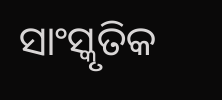ସାଂସ୍କୃତିକ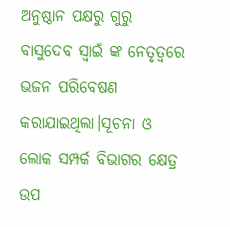ଅନୁଷ୍ଠାନ ପକ୍ଷରୁ ଗୁରୁ ବାସୁଦେବ ସ୍ୱାଇଁ ଙ୍କ ନେତୃତ୍ୱରେ ଭଜନ ପରିବେଷଣ କରାଯାଇଥିଲା।ସୂଚନା ଓ ଲୋକ ସମ୍ପର୍କ ବିଭାଗର କ୍ଷେତ୍ର ଉପ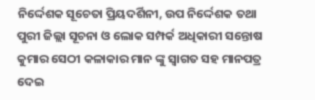ନିର୍ଦ୍ଦେଶକ ସୂଚେତା ପ୍ରିୟଦର୍ଶିନୀ, ଉପ ନିର୍ଦ୍ଦେଶକ ତଥା ପୁରୀ ଜିଲ୍ଲା ସୂଚନା ଓ ଲୋକ ସମ୍ପର୍କ ଅଧିକାରୀ ସନ୍ତୋଷ କୁମାର ସେଠୀ କଳାକାର ମାନ ଙ୍କୁ ସ୍ୱାଗତ ସହ ମାନପତ୍ର ଦେଇ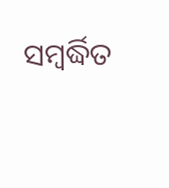ସମ୍ବର୍ଦ୍ଧିତ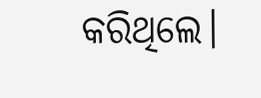କରିଥିଲେ।